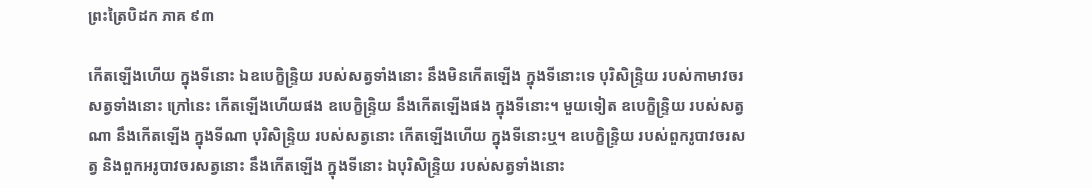ព្រះត្រៃបិដក ភាគ ៩៣

កើតឡើងហើយ ក្នុងទីនោះ ឯឧបេក្ខិន្ទ្រិយ របស់សត្វទាំងនោះ នឹងមិនកើតឡើង ក្នុងទីនោះទេ បុរិសិន្ទ្រិយ របស់កាមាវចរសត្វទាំងនោះ ក្រៅនេះ កើតឡើងហើយផង ឧបេក្ខិន្ទ្រិយ នឹងកើតឡើងផង ក្នុងទីនោះ។ មួយទៀត ឧបេក្ខិន្ទ្រិយ របស់សត្វណា នឹងកើតឡើង ក្នុងទីណា បុរិសិន្ទ្រិយ របស់សត្វនោះ កើតឡើងហើយ ក្នុងទីនោះឬ។ ឧបេក្ខិន្ទ្រិយ របស់ពួករូបាវចរសត្វ និងពួកអរូបាវចរសត្វនោះ នឹងកើតឡើង ក្នុងទីនោះ ឯបុរិសិន្ទ្រិយ របស់សត្វទាំងនោះ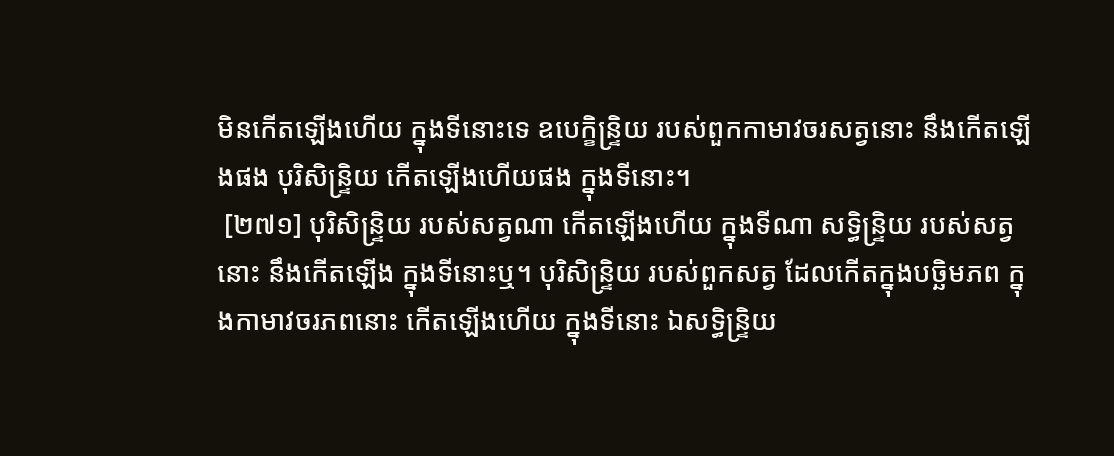មិនកើតឡើងហើយ ក្នុងទីនោះទេ ឧបេក្ខិន្ទ្រិយ របស់ពួកកាមាវចរសត្វនោះ នឹងកើតឡើងផង បុរិសិន្ទ្រិយ កើតឡើងហើយផង ក្នុងទីនោះ។
 [២៧១] បុរិសិន្ទ្រិយ របស់សត្វណា កើតឡើងហើយ ក្នុងទីណា សទ្ធិន្ទ្រិយ របស់សត្វនោះ នឹងកើតឡើង ក្នុងទីនោះឬ។ បុរិសិន្ទ្រិយ របស់ពួកសត្វ ដែលកើតក្នុងបច្ឆិមភព ក្នុងកាមាវចរភពនោះ កើតឡើងហើយ ក្នុងទីនោះ ឯសទ្ធិន្ទ្រិយ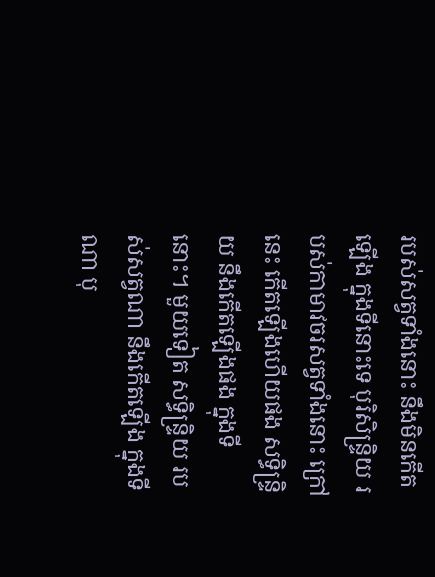របស់សត្វទាំងនោះ នឹងមិនកើតឡើង ក្នុងទីនោះទេ បុរិសិន្ទ្រិយ របស់កាមាវចរសត្វទាំងនោះ ក្រៅនេះ កើតឡើងហើយផង សទ្ធិន្ទ្រិយ នឹងកើតឡើងផង ក្នុងទីនោះ។ មួយទៀត សទ្ធិន្ទ្រិយ របស់សត្វណា នឹងកើតឡើង ក្នុងទីណា បុ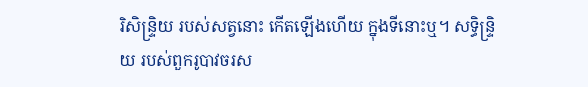រិសិន្ទ្រិយ របស់សត្វនោះ កើតឡើងហើយ ក្នុងទីនោះឬ។ សទ្ធិន្ទ្រិយ របស់ពួករូបាវចរស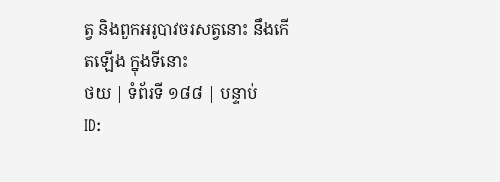ត្វ និងពួកអរូបាវចរសត្វនោះ នឹងកើតឡើង ក្នុងទីនោះ
ថយ | ទំព័រទី ១៨៨ | បន្ទាប់
ID: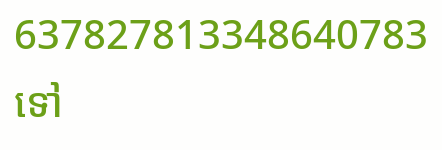637827813348640783
ទៅ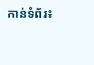កាន់ទំព័រ៖